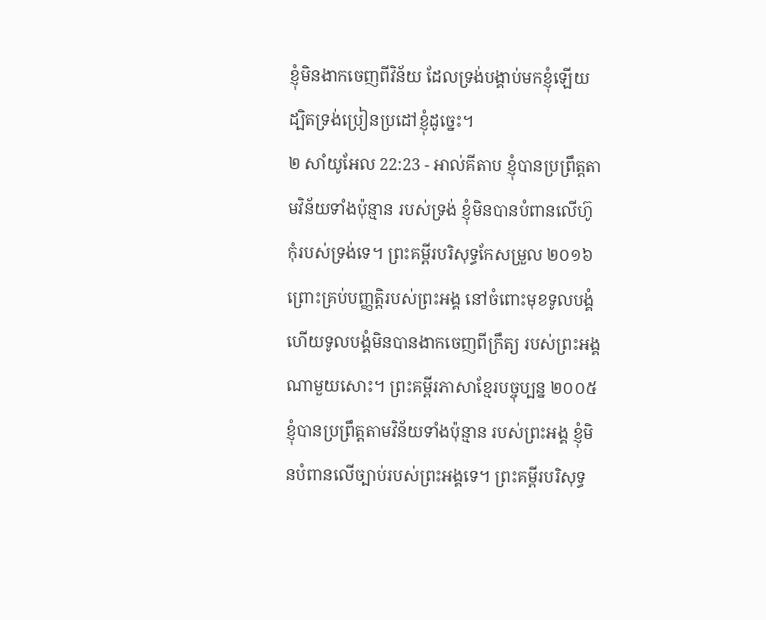ខ្ញុំមិនងាកចេញពីវិន័យ ដែលទ្រង់បង្គាប់មកខ្ញុំឡើយ ដ្បិតទ្រង់ប្រៀនប្រដៅខ្ញុំដូច្នេះ។
២ សាំយូអែល 22:23 - អាល់គីតាប ខ្ញុំបានប្រព្រឹត្តតាមវិន័យទាំងប៉ុន្មាន របស់ទ្រង់ ខ្ញុំមិនបានបំពានលើហ៊ូកុំរបស់ទ្រង់ទេ។ ព្រះគម្ពីរបរិសុទ្ធកែសម្រួល ២០១៦ ព្រោះគ្រប់បញ្ញត្តិរបស់ព្រះអង្គ នៅចំពោះមុខទូលបង្គំ ហើយទូលបង្គំមិនបានងាកចេញពីក្រឹត្យ របស់ព្រះអង្គណាមួយសោះ។ ព្រះគម្ពីរភាសាខ្មែរបច្ចុប្បន្ន ២០០៥ ខ្ញុំបានប្រព្រឹត្តតាមវិន័យទាំងប៉ុន្មាន របស់ព្រះអង្គ ខ្ញុំមិនបំពានលើច្បាប់របស់ព្រះអង្គទេ។ ព្រះគម្ពីរបរិសុទ្ធ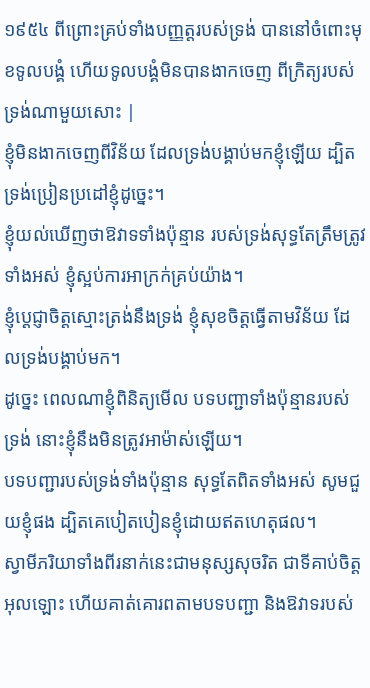១៩៥៤ ពីព្រោះគ្រប់ទាំងបញ្ញត្តរបស់ទ្រង់ បាននៅចំពោះមុខទូលបង្គំ ហើយទូលបង្គំមិនបានងាកចេញ ពីក្រិត្យរបស់ទ្រង់ណាមួយសោះ |
ខ្ញុំមិនងាកចេញពីវិន័យ ដែលទ្រង់បង្គាប់មកខ្ញុំឡើយ ដ្បិតទ្រង់ប្រៀនប្រដៅខ្ញុំដូច្នេះ។
ខ្ញុំយល់ឃើញថាឱវាទទាំងប៉ុន្មាន របស់ទ្រង់សុទ្ធតែត្រឹមត្រូវទាំងអស់ ខ្ញុំស្អប់ការអាក្រក់គ្រប់យ៉ាង។
ខ្ញុំប្ដេជ្ញាចិត្តស្មោះត្រង់នឹងទ្រង់ ខ្ញុំសុខចិត្តធ្វើតាមវិន័យ ដែលទ្រង់បង្គាប់មក។
ដូច្នេះ ពេលណាខ្ញុំពិនិត្យមើល បទបញ្ជាទាំងប៉ុន្មានរបស់ទ្រង់ នោះខ្ញុំនឹងមិនត្រូវអាម៉ាស់ឡើយ។
បទបញ្ជារបស់ទ្រង់ទាំងប៉ុន្មាន សុទ្ធតែពិតទាំងអស់ សូមជួយខ្ញុំផង ដ្បិតគេបៀតបៀនខ្ញុំដោយឥតហេតុផល។
ស្វាមីភរិយាទាំងពីរនាក់នេះជាមនុស្សសុចរិត ជាទីគាប់ចិត្តអុលឡោះ ហើយគាត់គោរពតាមបទបញ្ជា និងឱវាទរបស់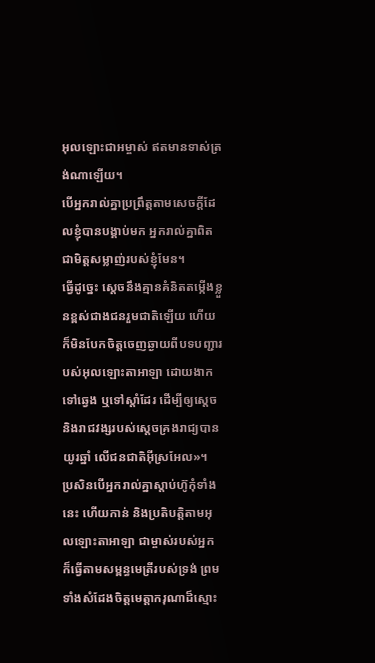អុលឡោះជាអម្ចាស់ ឥតមានទាស់ត្រង់ណាឡើយ។
បើអ្នករាល់គ្នាប្រព្រឹត្ដតាមសេចក្ដីដែលខ្ញុំបានបង្គាប់មក អ្នករាល់គ្នាពិតជាមិត្ដសម្លាញ់របស់ខ្ញុំមែន។
ធ្វើដូច្នេះ ស្តេចនឹងគ្មានគំនិតតម្កើងខ្លួនខ្ពស់ជាងជនរួមជាតិឡើយ ហើយក៏មិនបែកចិត្តចេញឆ្ងាយពីបទបញ្ជារបស់អុលឡោះតាអាឡា ដោយងាកទៅឆ្វេង ឬទៅស្តាំដែរ ដើម្បីឲ្យស្តេច និងរាជវង្សរបស់ស្តេចគ្រងរាជ្យបានយូរឆ្នាំ លើជនជាតិអ៊ីស្រអែល»។
ប្រសិនបើអ្នករាល់គ្នាស្តាប់ហ៊ូកុំទាំងនេះ ហើយកាន់ និងប្រតិបត្តិតាមអុលឡោះតាអាឡា ជាម្ចាស់របស់អ្នក ក៏ធ្វើតាមសម្ពន្ធមេត្រីរបស់ទ្រង់ ព្រមទាំងសំដែងចិត្តមេត្តាករុណាដ៏ស្មោះ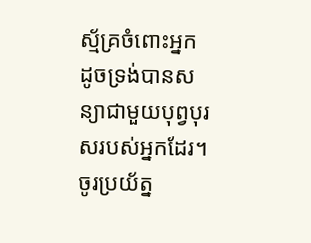ស្ម័គ្រចំពោះអ្នក ដូចទ្រង់បានសន្យាជាមួយបុព្វបុរសរបស់អ្នកដែរ។
ចូរប្រយ័ត្ន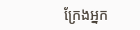ក្រែងអ្នក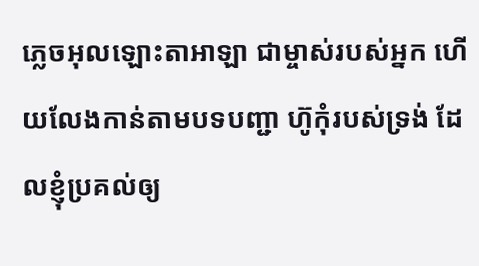ភ្លេចអុលឡោះតាអាឡា ជាម្ចាស់របស់អ្នក ហើយលែងកាន់តាមបទបញ្ជា ហ៊ូកុំរបស់ទ្រង់ ដែលខ្ញុំប្រគល់ឲ្យ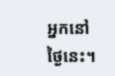អ្នកនៅថ្ងៃនេះ។